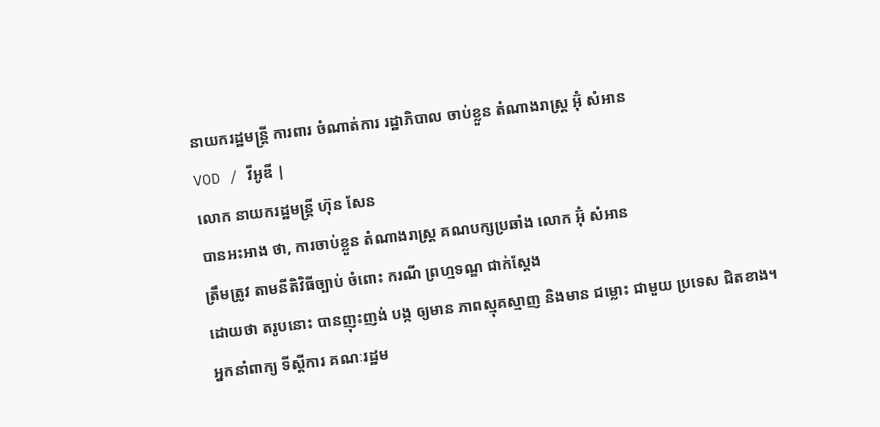នាយករដ្ឋមន្រ្តី ការពារ ចំណាត់ការ រដ្ឋាភិបាល ចាប់ខ្លួន តំណាងរាស្រ្ត អ៊ុំ សំអាន
VOD / វីអូឌី |
លោក នាយករដ្ឋមន្រ្តី ហ៊ុន សែន
បានអះអាង ថា, ការចាប់ខ្លួន តំណាងរាស្រ្ត គណបក្សប្រឆាំង លោក អ៊ុំ សំអាន
ត្រឹមត្រូវ តាមនីតិវិធីច្បាប់ ចំពោះ ករណី ព្រហ្មទណ្ឌ ជាក់ស្តែង
ដោយថា តរូបនោះ បានញុះញង់ បង្ក ឲ្យមាន ភាពស្មុគស្មាញ និងមាន ជម្លោះ ជាមួយ ប្រទេស ជិតខាង។
អ្នកនាំពាក្យ ទីស្តីការ គណៈរដ្ឋម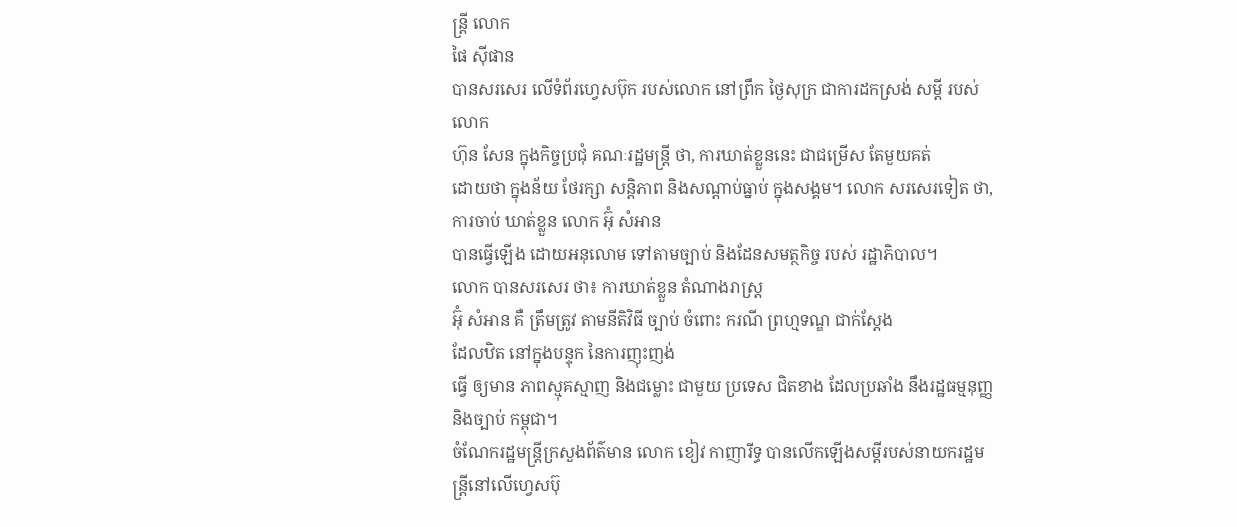ន្ត្រី លោក
ផៃ ស៊ីផាន
បានសរសេរ លើទំព័រហ្វេសប៊ុក របស់លោក នៅព្រឹក ថ្ងៃសុក្រ ជាការដកស្រង់ សម្តី របស់លោក
ហ៊ុន សែន ក្នុងកិច្ចប្រជុំ គណៈរដ្ឋមន្រ្តី ថា, ការឃាត់ខ្លួននេះ ជាជម្រើស តែមួយគត់
ដោយថា ក្នុងន័យ ថែរក្សា សន្តិភាព និងសណ្តាប់ធ្នាប់ ក្នុងសង្គម។ លោក សរសេរទៀត ថា,
ការចាប់ ឃាត់ខ្លួន លោក អ៊ុំ សំអាន
បានធ្វើឡើង ដោយអនុលោម ទៅតាមច្បាប់ និងដែនសមត្ថកិច្ច របស់ រដ្ឋាភិបាល។
លោក បានសរសេរ ថា៖ ការឃាត់ខ្លួន តំណាងរាស្ត្រ
អ៊ុំ សំអាន គឺ ត្រឹមត្រូវ តាមនីតិវិធី ច្បាប់ ចំពោះ ករណី ព្រហ្មទណ្ឌ ជាក់ស្តែង
ដែលឋិត នៅក្នុងបន្ទុក នៃការញុះញង់
ធ្វើ ឲ្យមាន ភាពស្មុគស្មាញ និងជម្លោះ ជាមួយ ប្រទេស ជិតខាង ដែលប្រឆាំង នឹងរដ្ឋធម្មនុញ្ញ និងច្បាប់ កម្ពុជា។
ចំណែករដ្ឋមន្រ្តីក្រសួងព័ត៌មាន លោក ខៀវ កាញារីទ្ធ បានលើកឡើងសម្តីរបស់នាយករដ្ឋមន្រ្តីនៅលើហ្វេសប៊ុ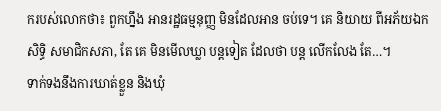ករបស់លោកថា៖ ពួកហ្នឹង អានរដ្ឋធម្មនុញ្ញ មិនដែលអាន ចប់ទេ។ គេ និយាយ ពីអភ័យឯកសិទ្ធិ សមាជិកសភា, តែ គេ មិនមើលឃ្លា បន្តទៀត ដែលថា បន្ត លើកលែង តែ…។
ទាក់ទងនឹងការឃាត់ខ្លួន និងឃុំ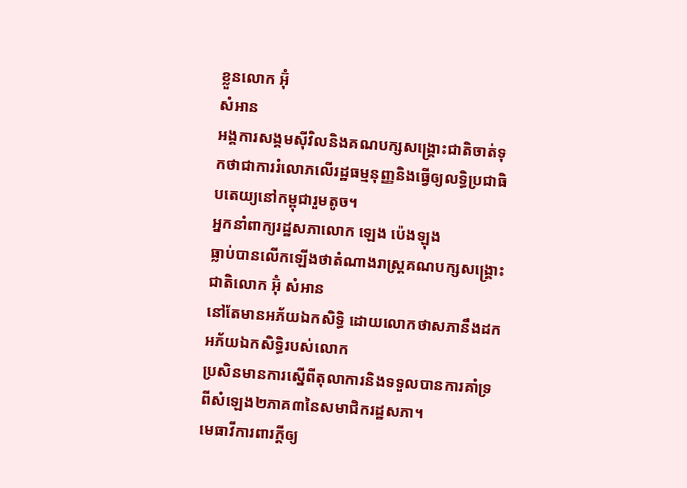ខ្លួនលោក អ៊ុំ
សំអាន
អង្គការសង្គមស៊ីវិលនិងគណបក្សសង្រ្គោះជាតិចាត់ទុកថាជាការរំលោភលើរដ្ឋធម្មនុញ្ញនិងធ្វើឲ្យលទ្ធិប្រជាធិបតេយ្យនៅកម្ពុជារួមតូច។
អ្នកនាំពាក្យរដ្ឋសភាលោក ឡេង ប៉េងឡុង
ធ្លាប់បានលើកឡើងថាតំណាងរាស្ត្រគណបក្សសង្គ្រោះជាតិលោក អ៊ុំ សំអាន
នៅតែមានអភ័យឯកសិទ្ធិ ដោយលោកថាសភានឹងដកអភ័យឯកសិទ្ធិរបស់លោក
ប្រសិនមានការស្នើពីតុលាការនិងទទួលបានការគាំទ្រពីសំឡេង២ភាគ៣នៃសមាជិករដ្ឋសភា។
មេធាវីការពារក្ដីឲ្យ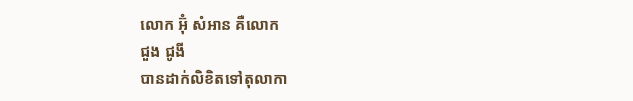លោក អ៊ុំ សំអាន គឺលោក
ជួង ជូងី
បានដាក់លិខិតទៅតុលាកា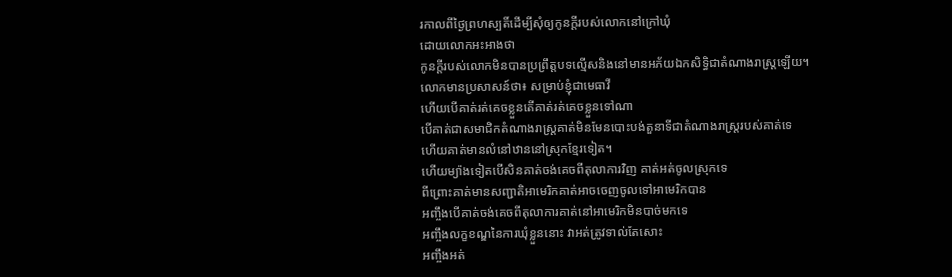រកាលពីថ្ងៃព្រហស្បតិ៍ដើម្បីសុំឲ្យកូនក្ដីរបស់លោកនៅក្រៅឃុំ
ដោយលោកអះអាងថា
កូនក្ដីរបស់លោកមិនបានប្រព្រឹត្តបទល្មើសនិងនៅមានអភ័យឯកសិទ្ធិជាតំណាងរាស្រ្តឡើយ។
លោកមានប្រសាសន៍ថា៖ សម្រាប់ខ្ញុំជាមេធាវី
ហើយបើគាត់រត់គេចខ្លួនតើគាត់រត់គេចខ្លួនទៅណា
បើគាត់ជាសមាជិកតំណាងរាស្រ្តគាត់មិនមែនបោះបង់តួនាទីជាតំណាងរាស្ត្ររបស់គាត់ទេ
ហើយគាត់មានលំនៅឋាននៅស្រុកខ្មែរទៀត។
ហើយម្យ៉ាងទៀតបើសិនគាត់ចង់គេចពីតុលាការវិញ គាត់អត់ចូលស្រុកទេ
ពីព្រោះគាត់មានសញ្ជាតិអាមេរិកគាត់អាចចេញចូលទៅអាមេរិកបាន
អញ្ចឹងបើគាត់ចង់គេចពីតុលាការគាត់នៅអាមេរិកមិនបាច់មកទេ
អញ្ចឹងលក្ខខណ្ឌនៃការឃុំខ្លួននោះ វាអត់ត្រូវទាល់តែសោះ
អញ្ចឹងអត់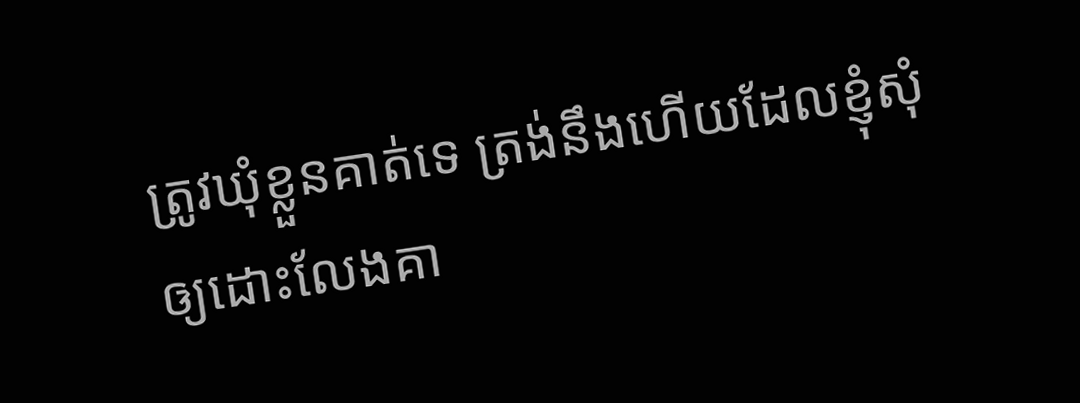ត្រូវឃុំខ្លួនគាត់ទេ ត្រង់នឹងហើយដែលខ្ញុំសុំឲ្យដោះលែងគា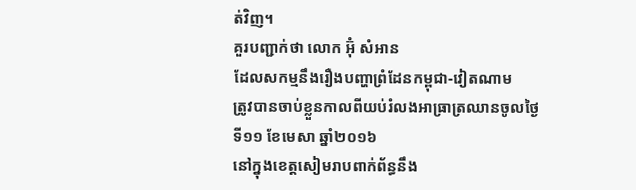ត់វិញ។
គួរបញ្ជាក់ថា លោក អ៊ុំ សំអាន
ដែលសកម្មនឹងរឿងបញ្ហាព្រំដែនកម្ពុជា-វៀតណាម
ត្រូវបានចាប់ខ្លួនកាលពីយប់រំលងអាធ្រាត្រឈានចូលថ្ងៃទី១១ ខែមេសា ឆ្នាំ២០១៦
នៅក្នុងខេត្តសៀមរាបពាក់ព័ន្ធនឹង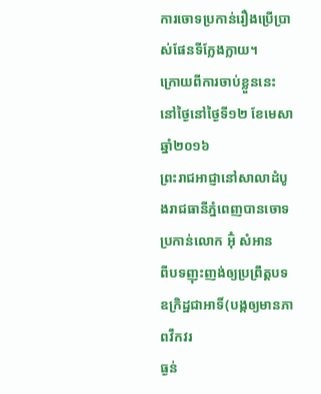ការចោទប្រកាន់រឿងប្រើប្រាស់ផែនទីក្លែងក្លាយ។
ក្រោយពីការចាប់ខ្លួននេះ នៅថ្ងៃនៅថ្ងៃទី១២ ខែមេសា ឆ្នាំ២០១៦
ព្រះរាជអាជ្ញានៅសាលាដំបូងរាជធានីភ្នំពេញបានចោទប្រកាន់លោក អ៊ុំ សំអាន
ពីបទញុះញង់ឲ្យប្រព្រឹត្តបទឧក្រិដ្ឋជាអាទិ៍(បង្កឲ្យមានភាពវឹកវរ
ធ្ងន់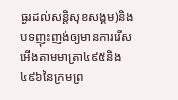ធ្ងរដល់សន្តិសុខសង្គម)និងបទញុះញង់ឲ្យមានការរើសអើងតាមមាត្រា៤៩៥និង៤៩៦នៃក្រមព្រ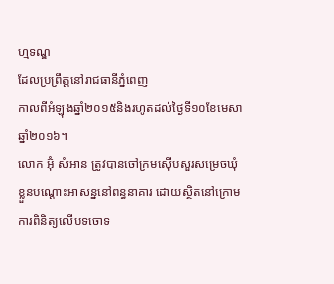ហ្មទណ្ឌ
ដែលប្រព្រឹត្តនៅរាជធានីភ្នំពេញ
កាលពីអំឡុងឆ្នាំ២០១៥និងរហូតដល់ថ្ងៃទី១០ខែមេសា ឆ្នាំ២០១៦។
លោក អ៊ុំ សំអាន ត្រូវបានចៅក្រមស៊ើបសួរសម្រេចឃុំខ្លួនបណ្ដោះអាសន្ននៅពន្ធនាគារ ដោយស្ថិតនៅក្រោមការពិនិត្យលើបទចោទ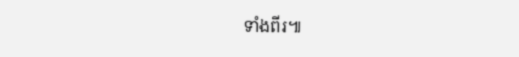ទាំងពីរ៕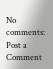No comments:
Post a Comment